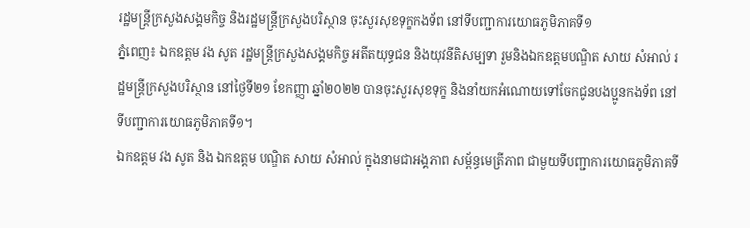រដ្ឋមន្ត្រីក្រសួងសង្គមកិច្ច និងរដ្ឋមន្ត្រីក្រសួងបរិស្ថាន ចុះសួរសុខទុក្ខកងទ័ព នៅទីបញ្ជាការយោធភូមិភាគទី១
ភ្នំពេញ៖ ឯកឧត្តម វង សូត រដ្ឋមន្តី្រក្រសួងសង្គមកិច្ច អតីតយុទ្ធជន និងយុវនីតិសម្បទា រួមនិងឯកឧត្តមបណ្ឌិត សាយ សំអាល់ រដ្ឋមន្ត្រីក្រសួងបរិស្ថាន នៅថ្ងៃទី២១ ខែកញ្ញា ឆ្នាំ២០២២ បានចុះសួរសុខទុក្ខ និងនាំយកអំណោយទៅចែកជូនបងប្អូនកងទ័ព នៅទីបញ្ជាការយោធភូមិភាគទី១។
ឯកឧត្តម វង សូត និង ឯកឧត្តម បណ្ឌិត សាយ សំអាល់ ក្នុងនាមជាអង្គភាព សម្ព័ន្ធមេត្រីភាព ជាមួយទីបញ្ជាការយោធភូមិភាគទី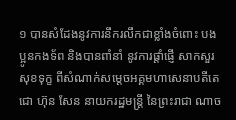១ បានសំដែងនូវការនឹករលឹកជាខ្លាំងចំពោះ បងប្អូនកងទ័ព និងបានពាំនាំ នូវការផ្តាំផ្ញើ សាកសួរសុខទុក្ខ ពីសំណាក់សម្តេចអគ្គមហាសេនាបតីតេជោ ហ៊ុន សែន នាយករដ្ឋមន្ត្រី នៃព្រះរាជា ណាច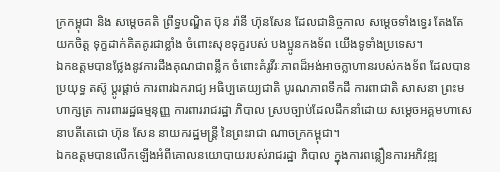ក្រកម្ពុជា និង សម្តេចគតិ ព្រឹទ្ធបណ្ឌិត ប៊ុន រ៉ានី ហ៊ុនសែន ដែលជានិច្ចកាល សម្តេចទាំងទ្វេរ តែងតែ យកចិត្ត ទុក្ខដាក់គិតគូរជាខ្លាំង ចំពោះសុខទុក្ខរបស់ បងប្អូនកងទ័ព យើងទូទាំងប្រទេស។
ឯកឧត្តមបានថ្លែងនូវការដឹងគុណជាពន្លឹក ចំពោះគំរូវីរៈភាពដ៏អង់អាចក្លាហានរបស់កងទ័ព ដែលបានប្រយុទ្ធ តស៊ូ ប្តូរផ្តាច់ ការពារឯករាជ្យ អធិប្បតេយ្យជាតិ បូរណភាពទឹកដី ការពាជាតិ សាសនា ព្រះមហាក្សត្រ ការពាររដ្ឋធម្មនុញ្ញ ការពាររាជរដ្ឋា ភិបាល ស្របច្បាប់ដែលដឹកនាំដោយ សម្តេចអគ្គមហាសេនាបតីតេជោ ហ៊ុន សែន នាយករដ្ឋមន្ត្រី នៃព្រះរាជា ណាចក្រកម្ពុជា។
ឯកឧត្តមបានលើកឡើងអំពីគោលនយោបាយរបស់រាជរដ្ឋា ភិបាល ក្នុងការពន្លឿនការអភិវឌ្ឍ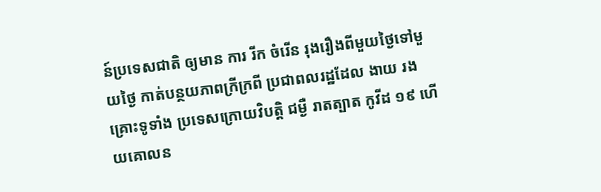ន៍ប្រទេសជាតិ ឲ្យមាន ការ រីក ចំរើន រុងរឿងពីមួយថ្ងៃទៅមួយថ្ងៃ កាត់បន្ថយភាពក្រីក្រពី ប្រជាពលរដ្ឋដែល ងាយ រងគ្រោះទូទាំង ប្រទេសក្រោយវិបត្តិ ជម្ងឺ រាតត្បាត កូវីដ ១៩ ហើយគោលន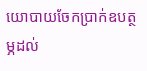យោបាយចែកប្រាក់ឧបត្ថម្ភដល់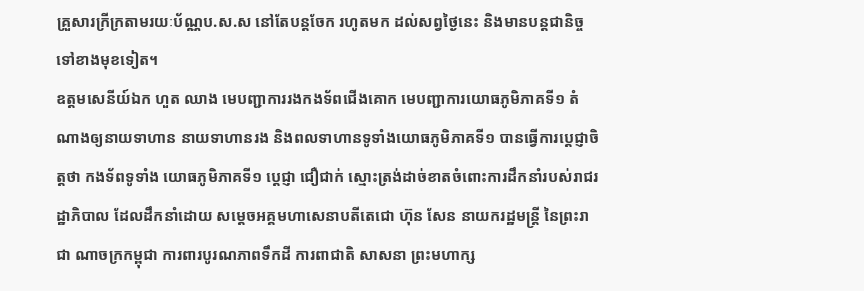គ្រួសារក្រីក្រតាមរយៈប័ណ្ណប.ស.ស នៅតែបន្តចែក រហូតមក ដល់សព្វថ្ងៃនេះ និងមានបន្តជានិច្ចទៅខាងមុខទៀត។
ឧត្តមសេនីយ៍ឯក ហួត ឈាង មេបញ្ជាការរងកងទ័ពជើងគោក មេបញ្ជាការយោធភូមិភាគទី១ តំណាងឲ្យនាយទាហាន នាយទាហានរង និងពលទាហានទូទាំងយោធភូមិភាគទី១ បានធ្វើការប្តេជ្ញាចិត្តថា កងទ័ពទូទាំង យោធភូមិភាគទី១ ប្តេជ្ញា ជឿជាក់ ស្មោះត្រង់ដាច់ខាតចំពោះការដឹកនាំរបស់រាជរដ្ឋាភិបាល ដែលដឹកនាំដោយ សម្តេចអគ្គមហាសេនាបតីតេជោ ហ៊ុន សែន នាយករដ្ឋមន្ត្រី នៃព្រះរាជា ណាចក្រកម្ពុជា ការពារបូរណភាពទឹកដី ការពាជាតិ សាសនា ព្រះមហាក្ស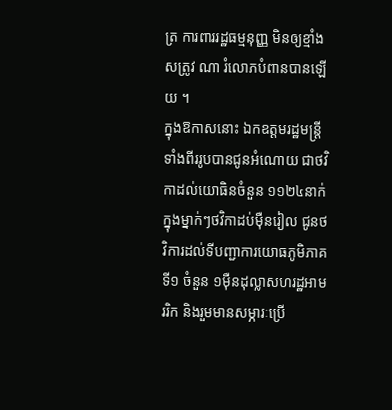ត្រ ការពាររដ្ឋធម្មនុញ្ញ មិនឲ្យខ្មាំងសត្រូវ ណា រំលោភបំពានបានឡើយ ។
ក្នុងឱកាសនោះ ឯកឧត្តមរដ្ឋមន្ត្រីទាំងពីររូបបានជូនអំណោយ ជាថវិកាដល់យោធិនចំនួន ១១២៤នាក់ ក្នុងម្នាក់ៗថវិកាដប់ម៉ឺនរៀល ជូនថវិការដល់ទីបញ្ជាការយោធភូមិភាគទី១ ចំនួន ១ម៉ឺនដុល្លាសហរដ្ឋអាមររិក និងរួមមានសម្ភារៈប្រើ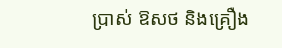ប្រាស់ ឱសថ និងគ្រឿង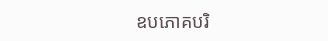ឧបភោគបរិ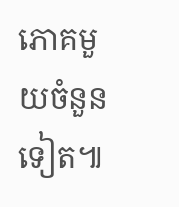ភោគមួយចំនួនទៀត៕